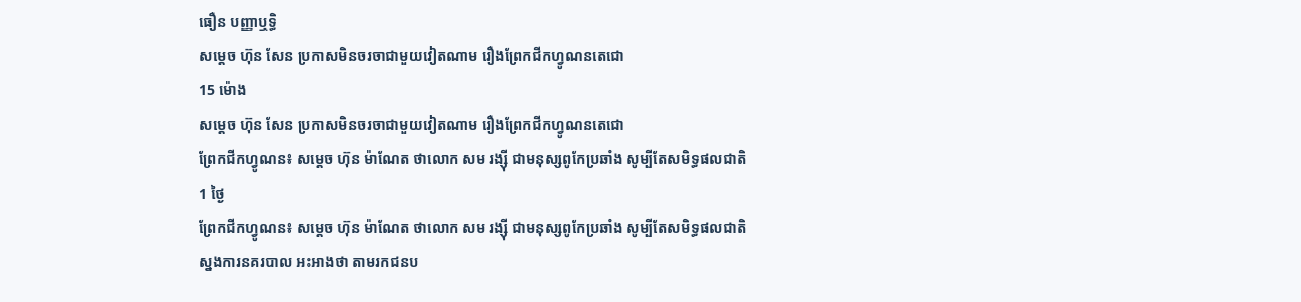ធឿន បញ្ញាឬទិ្ធ
សម្ដេច ហ៊ុន សែន ប្រកាសមិនចរចាជាមួយវៀតណាម រឿងព្រែកជីកហ្វូណនតេជោ
15 ម៉ោង
សម្ដេច ហ៊ុន សែន ប្រកាសមិនចរចាជាមួយវៀតណាម រឿងព្រែកជីកហ្វូណនតេជោ
ព្រែកជីកហ្វូណន៖ សម្ដេច ហ៊ុន ម៉ាណែត ថាលោក សម រង្ស៊ី ជាមនុស្សពូកែប្រឆាំង សូម្បីតែសមិទ្ធផលជាតិ
1 ថ្ងៃ
ព្រែកជីកហ្វូណន៖ សម្ដេច ហ៊ុន ម៉ាណែត ថាលោក សម រង្ស៊ី ជាមនុស្សពូកែប្រឆាំង សូម្បីតែសមិទ្ធផលជាតិ
ស្នងការនគរបាល អះអាងថា តាមរកជនប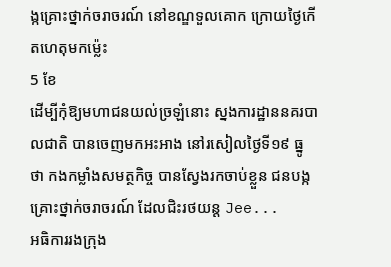ង្កគ្រោះថ្នាក់ចរាចរណ៍ នៅខណ្ឌទួលគោក ក្រោយថ្ងៃកើតហេតុមកម្ល៉េះ
5 ខែ
ដើម្បីកុំឱ្យមហាជនយល់ច្រឡំនោះ ស្នងការដ្ឋាននគរបាលជាតិ បានចេញមកអះអាង នៅរសៀលថ្ងៃទី១៩ ធ្នូ ថា កងកម្លាំងសមត្ថកិច្ច បានស្វែងរកចាប់ខ្លួន ជនបង្កគ្រោះថ្នាក់ចរាចរណ៍ ដែលជិះរថយន្ត Jee...
អធិការរងក្រុង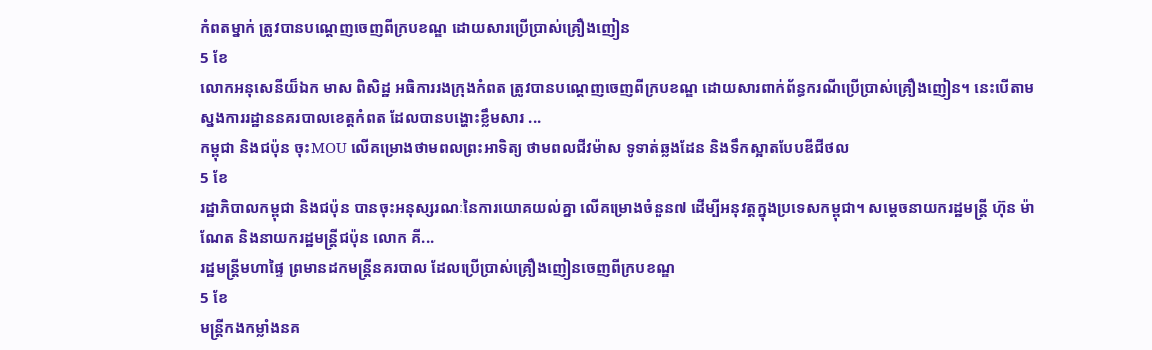កំពតម្នាក់ ត្រូវបានបណ្ដេញចេញពីក្របខណ្ឌ ដោយសារប្រើប្រាស់គ្រឿងញៀន
5 ខែ
លោកអនុសេនីយ៏ឯក មាស ពិសិដ្ឋ អធិការរងក្រុងកំពត ត្រូវបានបណ្ដេញចេញពីក្របខណ្ឌ ដោយសារពាក់ព័ន្ធករណីប្រើប្រាស់គ្រឿងញៀន។ នេះបើតាមស្នងការរដ្ឋាននគរបាលខេត្តកំពត ដែលបានបង្ហោះខ្លឹមសារ ...
កម្ពុជា និងជប៉ុន ចុះMOU លើគម្រោងថាមពលព្រះអាទិត្យ ថាមពលជីវម៉ាស ទូទាត់ឆ្លងដែន និងទឹកស្អាតបែបឌីជីថល
5 ខែ
រដ្ឋាភិបាលកម្ពុជា និងជប៉ុន បានចុះអនុស្សរណៈនៃការយោគយល់គ្នា លើគម្រោងចំនួន៧ ដើម្បីអនុវត្តក្នុងប្រទេសកម្ពុជា។ សម្ដេចនាយករដ្ឋមន្រ្តី ហ៊ុន ម៉ាណែត និងនាយករដ្ឋមន្រ្តីជប៉ុន លោក គី...
រដ្ឋមន្ត្រីមហាផ្ទៃ ព្រមានដកមន្ត្រីនគរបាល ដែលប្រើប្រាស់គ្រឿងញៀនចេញពីក្របខណ្ឌ
5 ខែ
មន្ត្រីកងកម្លាំងនគ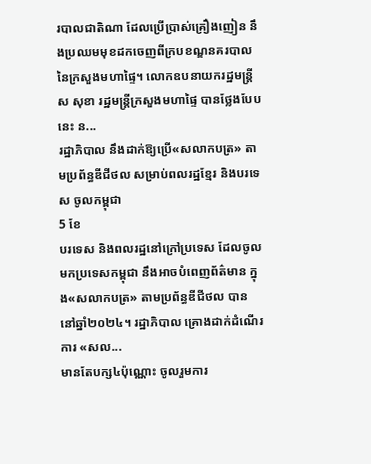របាលជាតិណា ដែលប្រើប្រាស់គ្រឿងញៀន នឹងប្រឈមមុខដកចេញពីក្របខណ្ឌនគរបាល នៃក្រសួងមហាផ្ទៃ។ លោកឧបនាយករដ្ឋមន្ត្រី ស សុខា រដ្ឋមន្រ្តីក្រសួងមហាផ្ទៃ បានថ្លែងបែបនេះ ន...
រដ្ឋាភិបាល នឹងដាក់ឱ្យប្រើ«សលាកបត្រ» តាមប្រព័ន្ធឌីជីថល សម្រាប់ពលរដ្ឋខ្មែរ និងបរទេស ចូលកម្ពុជា
5 ខែ
បរទេស និងពលរដ្ឋនៅក្រៅប្រទេស ដែលចូលមកប្រទេសកម្ពុជា នឹងអាចបំពេញព័ត៌មាន ក្នុង«សលាកបត្រ» តាមប្រព័ន្ធឌីជីថល បាន នៅឆ្នាំ២០២៤។ រដ្ឋាភិបាល គ្រោងដាក់ដំណើរការ «សល...
មានតែបក្ស៤ប៉ុណ្ណោះ ចូលរួមការ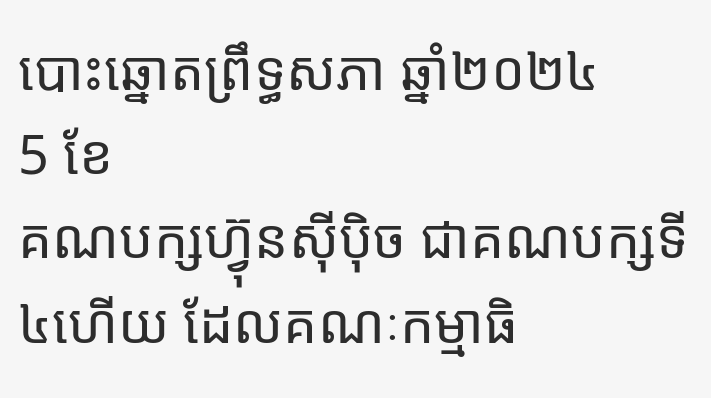បោះឆ្នោតព្រឹទ្ធសភា ឆ្នាំ២០២៤
5 ខែ
គណបក្សហ្វ៊ុនស៊ីប៉ិច ជាគណបក្សទី៤ហើយ ដែលគណៈកម្មាធិ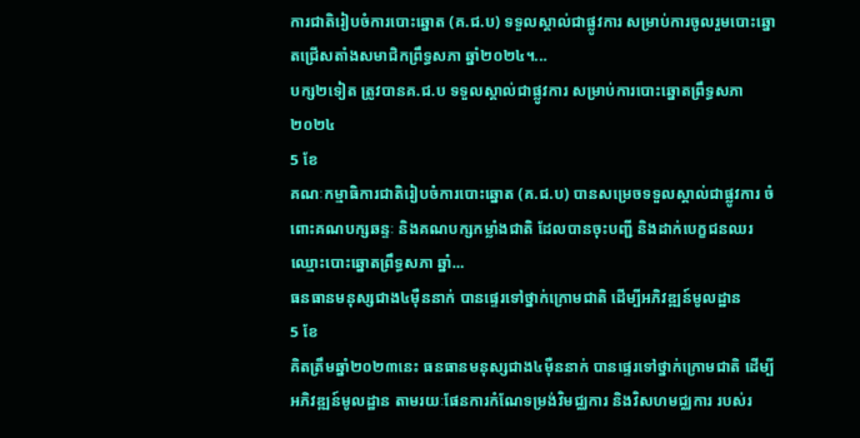ការជាតិរៀបចំការបោះឆ្នោត (គ.ជ.ប) ទទួលស្គាល់ជាផ្លូវការ សម្រាប់ការចូលរួមបោះឆ្នោតជ្រើសតាំងសមាជិកព្រឹទ្ធសភា ឆ្នាំ២០២៤។...
បក្ស២ទៀត ត្រូវបានគ.ជ.ប ទទួលស្គាល់ជាផ្លូវការ សម្រាប់ការបោះឆ្នោតព្រឹទ្ធសភា ២០២៤
5 ខែ
គណៈកម្មាធិការជាតិរៀបចំការបោះឆ្នោត (គ.ជ.ប) បានសម្រេចទទួលស្គាល់ជាផ្លូវការ ចំពោះគណបក្សឆន្ទៈ និងគណបក្សកម្លាំងជាតិ ដែលបានចុះបញ្ជី និងដាក់បេក្ខជនឈរឈ្មោះបោះឆ្នោតព្រឹទ្ធសភា ឆ្នាំ...
ធនធានមនុស្សជាង៤ម៉ឺននាក់ បានផ្ទេរទៅថ្នាក់ក្រោមជាតិ ដើម្បីអភិវឌ្ឍន៍មូលដ្ឋាន
5 ខែ
គិតត្រឹមឆ្នាំ២០២៣នេះ ធនធានមនុស្សជាង៤ម៉ឺននាក់ បានផ្ទេរទៅថ្នាក់ក្រោមជាតិ ដើម្បីអភិវឌ្ឍន៍មូលដ្ឋាន តាមរយៈផែនការកំណែទម្រង់វិមជ្ឈការ និងវិសហមជ្ឈការ របស់រ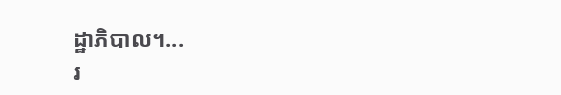ដ្ឋាភិបាល។...
រ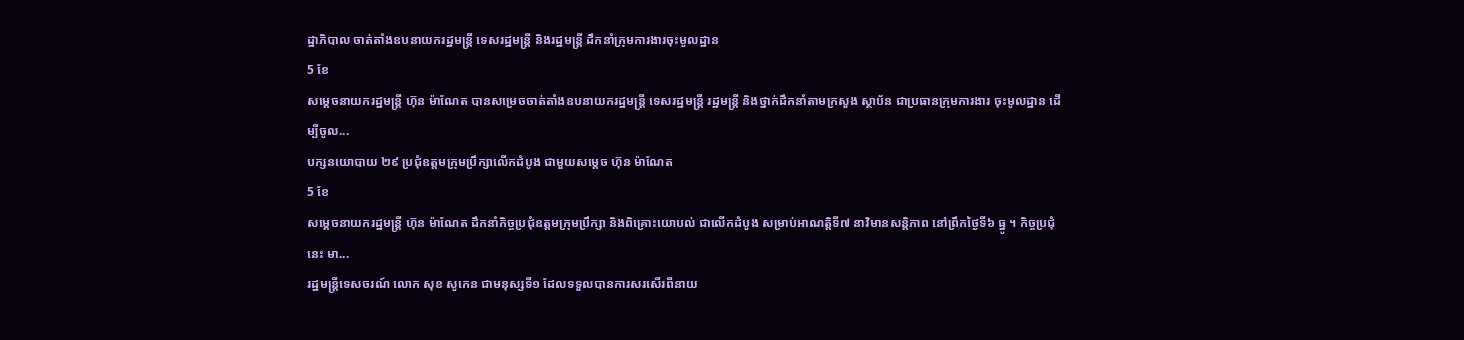ដ្ឋាភិបាល ចាត់តាំងឧបនាយករដ្ឋមន្ត្រី ទេសរដ្ឋមន្រ្តី និងរដ្ឋមន្ត្រី ដឹកនាំក្រុមការងារចុះមូលដ្ឋាន
5 ខែ
សម្ដេចនាយករដ្ឋមន្រ្តី ហ៊ុន ម៉ាណែត បានសម្រេចចាត់តាំងឧបនាយករដ្ឋមន្រ្តី ទេសរដ្ឋមន្រ្តី រដ្ឋមន្ត្រី និងថ្នាក់ដឹកនាំតាមក្រសួង ស្ថាប័ន ជាប្រធានក្រុមការងារ ចុះមូលដ្ឋាន ដើម្បីចូល...
បក្សនយោបាយ ២៩ ប្រជុំឧត្តមក្រុមប្រឹក្សាលើកដំបូង ជាមួយសម្ដេច ហ៊ុន ម៉ាណែត
5 ខែ
សម្ដេចនាយករដ្ឋមន្រ្តី ហ៊ុន ម៉ាណែត ដឹកនាំកិច្ចប្រជុំឧត្តមក្រុមប្រឹក្សា និងពិគ្រោះយោបល់ ជាលើកដំបូង សម្រាប់អាណត្តិទី៧ នាវិមានសន្តិភាព នៅព្រឹកថ្ងៃទី៦ ធ្នូ ។ កិច្ចប្រជុំនេះ មា...
រដ្ឋមន្រ្តីទេសចរណ៍ លោក សុខ សូកេន ជាមនុស្សទី១ ដែលទទួលបានការសរសើរពីនាយ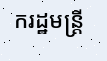ករដ្ឋមន្រ្តី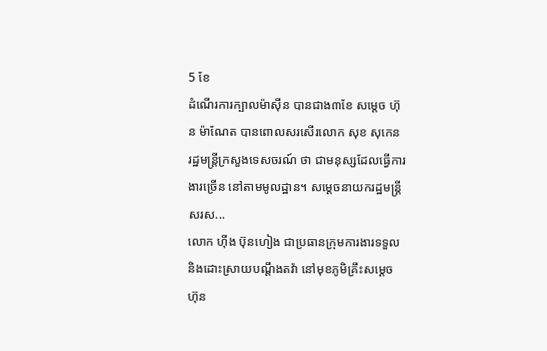5 ខែ
ដំណើរការក្បាលម៉ាស៊ីន បានជាង៣ខែ សម្ដេច ហ៊ុន ម៉ាណែត បានពោលសរសើរលោក សុខ សុកេន រដ្ឋមន្រ្តីក្រសួងទេសចរណ៍ ថា ជាមនុស្សដែលធ្វើការងារច្រើន នៅតាមមូលដ្ឋាន។ សម្ដេចនាយករដ្ឋមន្រ្តី សរស...
លោក ហ៊ីង ប៊ុនហៀង ជាប្រធានក្រុមការងារទទួល និងដោះស្រាយបណ្ដឹងតវ៉ា នៅមុខភូមិគ្រឹះសម្ដេច ហ៊ុន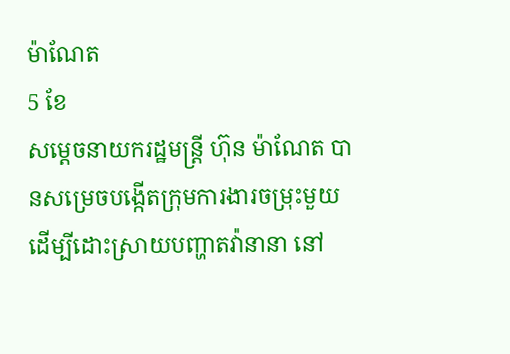ម៉ាណែត
5 ខែ
សម្ដេចនាយករដ្ឋមន្រ្តី ហ៊ុន ម៉ាណែត បានសម្រេចបង្កើតក្រុមការងារចម្រុះមួយ ដើម្បីដោះស្រាយបញ្ហាតវ៉ានានា នៅ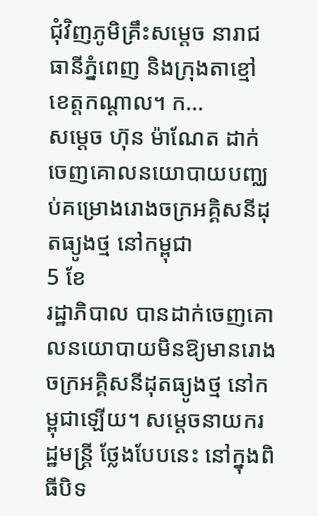ជុំវិញភូមិគ្រឹះសម្ដេច នារាជធានីភ្នំពេញ និងក្រុងតាខ្មៅ ខេត្តកណ្ដាល។ ក...
សម្ដេច ហ៊ុន ម៉ាណែត ដាក់ចេញគោលនយោបាយបញ្ឈប់គម្រោងរោងចក្រអគ្គិសនីដុតធ្យូងថ្ម នៅកម្ពុជា
5 ខែ
រដ្ឋាភិបាល បានដាក់ចេញគោលនយោបាយមិនឱ្យមានរោងចក្រអគ្គិសនីដុតធ្យូងថ្ម នៅកម្ពុជាឡើយ។ សម្ដេចនាយករដ្ឋមន្រ្តី ថ្លែងបែបនេះ នៅក្នុងពិធីបិទ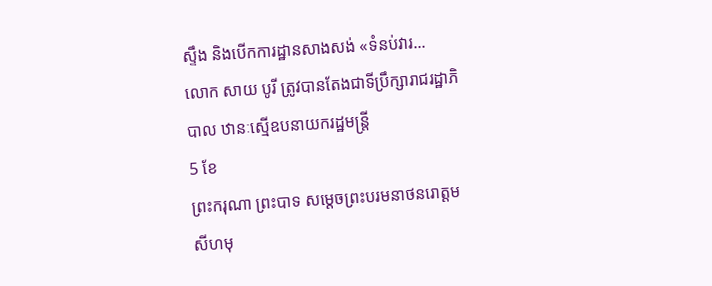ស្ទឹង និងបើកការដ្ឋានសាងសង់ «ទំនប់វារ...
លោក សាយ បូរី ត្រូវបានតែងជាទីប្រឹក្សារាជរដ្ឋាភិបាល ឋានៈស្មើឧបនាយករដ្ឋមន្រ្តី
5 ខែ
ព្រះករុណា ព្រះបាទ សម្តេចព្រះបរមនាថនរោត្តម សីហមុ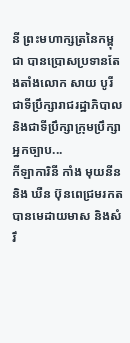នី ព្រះមហាក្សត្រនៃកម្ពុជា បានប្រោសប្រទានតែងតាំងលោក សាយ បូរី ជាទីប្រឹក្សារាជរដ្ឋាភិបាល និងជាទីប្រឹក្សាក្រុមប្រឹក្សាអ្នកច្បាប...
កីឡាការិនី កាំង មុយនីន និង ឃឺន ប៊ុនពេជ្រមរកត បានមេដាយមាស និងសំរឹ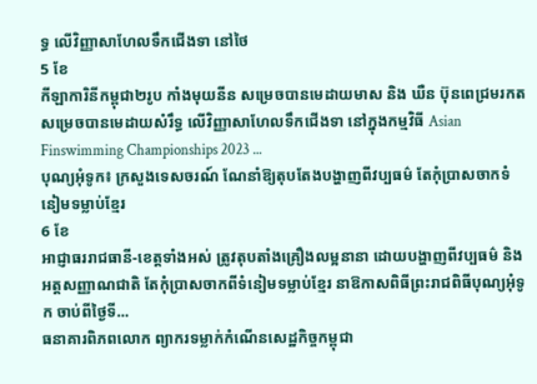ទ្ធ លើវិញ្ញាសាហែលទឹកជើងទា នៅថៃ
5 ខែ
កីឡាការិនីកម្ពុជា២រូប កាំងមុយនីន សម្រេចបានមេដាយមាស និង ឃឺន ប៊ុនពេជ្រមរកត សម្រេចបានមេដាយសំរឹទ្ធ លើវិញ្ញាសាហែលទឹកជើងទា នៅក្នុងកម្មវិធី Asian Finswimming Championships 2023 ...
បុណ្យអុំទូក៖ ក្រសួងទេសចរណ៍ ណែនាំឱ្យតុបតែងបង្ហាញពីវប្បធម៌ តែកុំប្រាសចាកទំនៀមទម្លាប់ខ្មែរ
6 ខែ
អាជ្ញាធររាជធានី-ខេត្តទាំងអស់ ត្រូវតុបតាំងគ្រឿងលម្អនានា ដោយបង្ហាញពីវប្បធម៌ និងអត្តសញ្ញាណជាតិ តែកុំប្រាសចាកពីទំនៀមទម្លាប់ខ្មែរ នាឱកាសពិធីព្រះរាជពិធីបុណ្យអុំទូក ចាប់ពីថ្ងៃទី...
ធនាគារពិភពលោក ព្យាករទម្លាក់កំណើនសេដ្ឋកិច្ចកម្ពុជា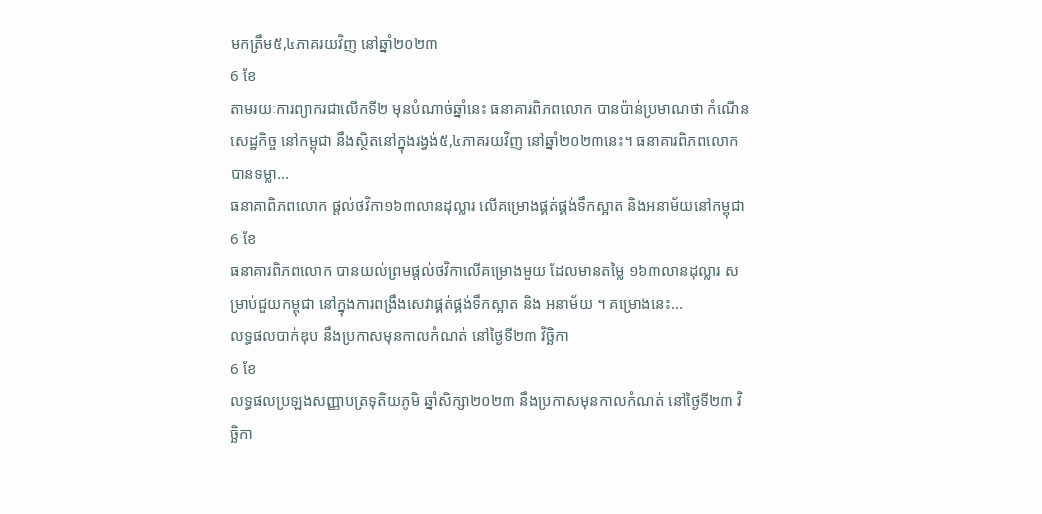មកត្រឹម៥,៤ភាគរយវិញ នៅឆ្នាំ២០២៣
6 ខែ
តាមរយៈការព្យាករជាលើកទី២ មុនបំណាច់ឆ្នាំនេះ ធនាគារពិភពលោក បានប៉ាន់ប្រមាណថា កំណើនសេដ្ឋកិច្ច នៅកម្ពុជា នឹងស្ថិតនៅក្នុងរង្វង់៥,៤ភាគរយវិញ នៅឆ្នាំ២០២៣នេះ។ ធនាគារពិភពលោក បានទម្លា...
ធនាគាពិភពលោក ផ្តល់ថវិកា១៦៣លានដុល្លារ លើគម្រោងផ្គត់ផ្គង់ទឹកស្អាត និងអនាម័យនៅកម្ពុជា
6 ខែ
ធនាគារពិភពលោក បានយល់ព្រមផ្ដល់ថវិកាលើគម្រោងមួយ ដែលមានតម្លៃ ១៦៣លានដុល្លារ សម្រាប់ជួយកម្ពុជា នៅក្នុងការពង្រឹងសេវាផ្គត់ផ្គង់ទឹកស្អាត និង អនាម័យ ។ គម្រោងនេះ...
លទ្ធផលបាក់ឌុប នឹងប្រកាសមុនកាលកំណត់ នៅថ្ងៃទី២៣ វិច្ឆិកា
6 ខែ
លទ្ធផលប្រឡងសញ្ញាបត្រទុតិយភូមិ ឆ្នាំសិក្សា២០២៣ នឹងប្រកាសមុនកាលកំណត់ នៅថ្ងៃទី២៣ វិច្ឆិកា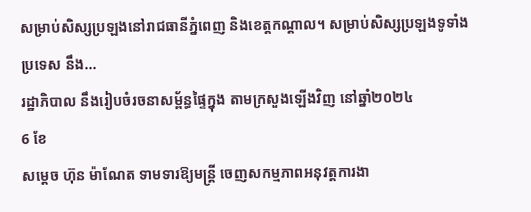សម្រាប់សិស្សប្រឡងនៅរាជធានីភ្នំពេញ និងខេត្តកណ្ដាល។ សម្រាប់សិស្សប្រឡងទូទាំងប្រទេស នឹង...
រដ្ឋាភិបាល នឹងរៀបចំរចនាសម្ព័ន្ធផ្ទៃក្នុង តាមក្រសួងឡើងវិញ នៅឆ្នាំ២០២៤
6 ខែ
សម្ដេច ហ៊ុន ម៉ាណែត ទាមទារឱ្យមន្រ្តី ចេញសកម្មភាពអនុវត្តការងា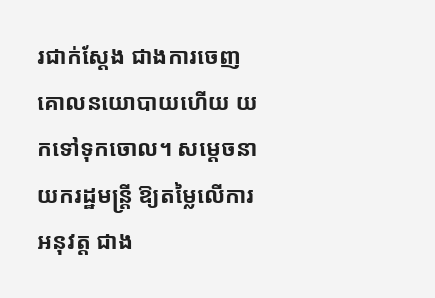រជាក់ស្ដែង ជាងការចេញគោលនយោបាយហើយ យកទៅទុកចោល។ សម្ដេចនាយករដ្ឋមន្ត្រី ឱ្យតម្លៃលើការអនុវត្ត ជាង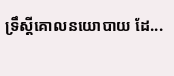ទ្រឹស្តីគោលនយោបាយ ដែ...